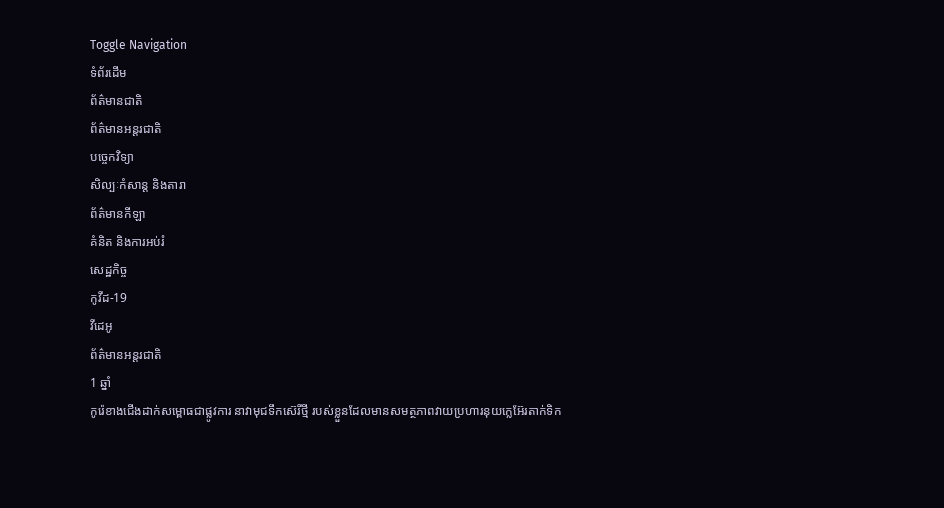Toggle Navigation
ទំព័រដើម
ព័ត៌មានជាតិ
ព័ត៌មានអន្តរជាតិ
បច្ចេកវិទ្យា
សិល្បៈកំសាន្ត និងតារា
ព័ត៌មានកីឡា
គំនិត និងការអប់រំ
សេដ្ឋកិច្ច
កូវីដ-19
វីដេអូ
ព័ត៌មានអន្តរជាតិ
1 ឆ្នាំ
កូរ៉េខាងជើងដាក់សម្ពោធជាផ្លូវការ នាវាមុជទឹកស៊េរីថ្មី របស់ខ្លួនដែលមានសមត្ថភាពវាយប្រហារនុយក្លេអ៊ែរតាក់ទិក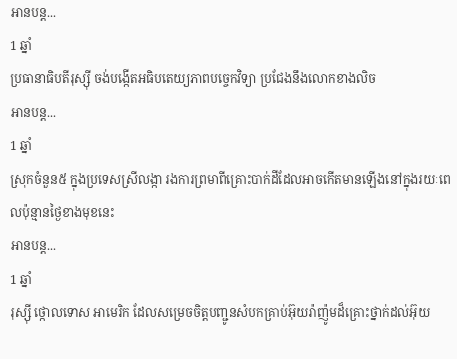អានបន្ត...
1 ឆ្នាំ
ប្រធានាធិបតីរុស្ស៊ី ចង់បង្កើតអធិបតេយ្យភាពបច្ចេកវិទ្យា ប្រជែងនឹងលោកខាងលិច
អានបន្ត...
1 ឆ្នាំ
ស្រុកចំនួន៥ ក្នុងប្រទេសស្រីលង្កា រងការព្រមាពីគ្រោះបាក់ដីដែលអាចកើតមានឡើងនៅក្នុងរយៈពេលប៉ុន្មានថ្ងៃខាងមុខនេះ
អានបន្ត...
1 ឆ្នាំ
រុស្ស៊ី ថ្កោលទោស អាមេរិក ដែលសម្រេចចិត្តបញ្ជូនសំបកគ្រាប់អ៊ុយរ៉ាញ៉ូមដ៏គ្រោះថ្នាក់ដល់អ៊ុយ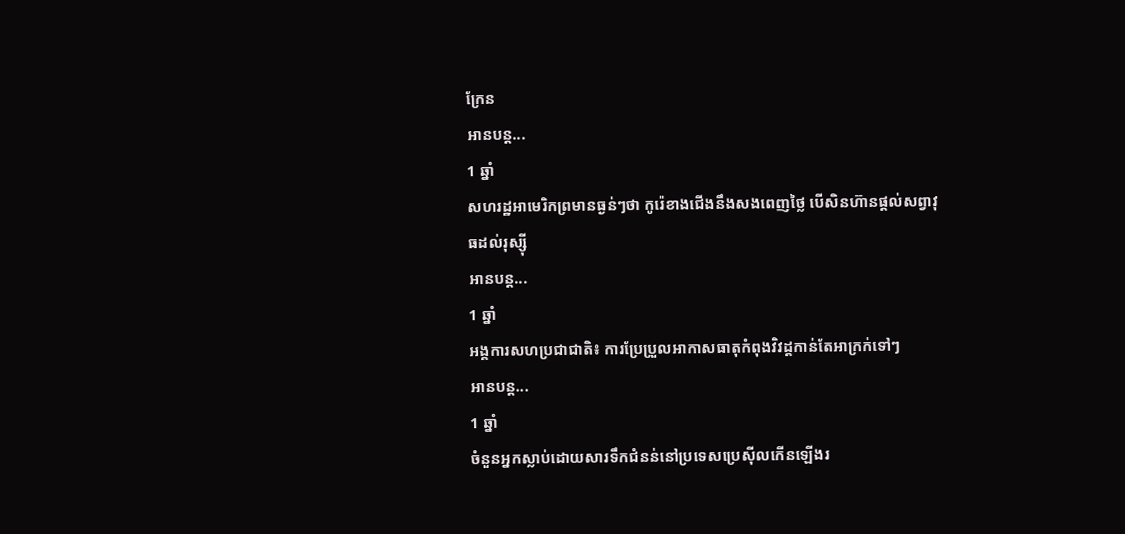ក្រែន
អានបន្ត...
1 ឆ្នាំ
សហរដ្ឋអាមេរិកព្រមានធ្ងន់ៗថា កូរ៉េខាងជើងនឹងសងពេញថ្លៃ បើសិនហ៊ានផ្តល់សព្វាវុធដល់រុស្ស៊ី
អានបន្ត...
1 ឆ្នាំ
អង្គការសហប្រជាជាតិ៖ ការប្រែប្រួលអាកាសធាតុកំពុងវិវដ្តកាន់តែអាក្រក់ទៅៗ
អានបន្ត...
1 ឆ្នាំ
ចំនួនអ្នកស្លាប់ដោយសារទឹកជំនន់នៅប្រទេសប្រេស៊ីលកើនឡើងរ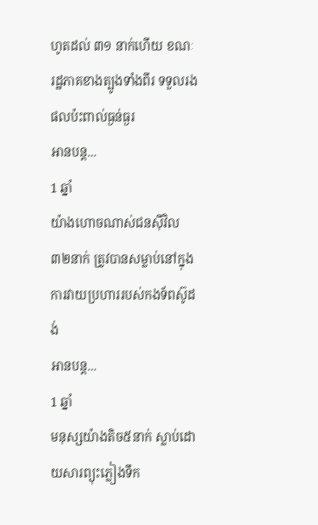ហូតដល់ ៣១ នាក់ហើយ ខណៈរដ្ឋភាគខាងត្បូងទាំងពីរ ទទួលរងផលប៉ះពាល់ធ្ងន់ធ្ងរ
អានបន្ត...
1 ឆ្នាំ
យ៉ាងហោចណាស់ជនស៊ីវិល៣២នាក់ ត្រូវបានសម្លាប់នៅក្នុងការវាយប្រហាររបស់កងទ័ពស៊ូដង់
អានបន្ត...
1 ឆ្នាំ
មនុស្សយ៉ាងតិច៥នាក់ ស្លាប់ដោយសារព្យុះភ្លៀងទឹក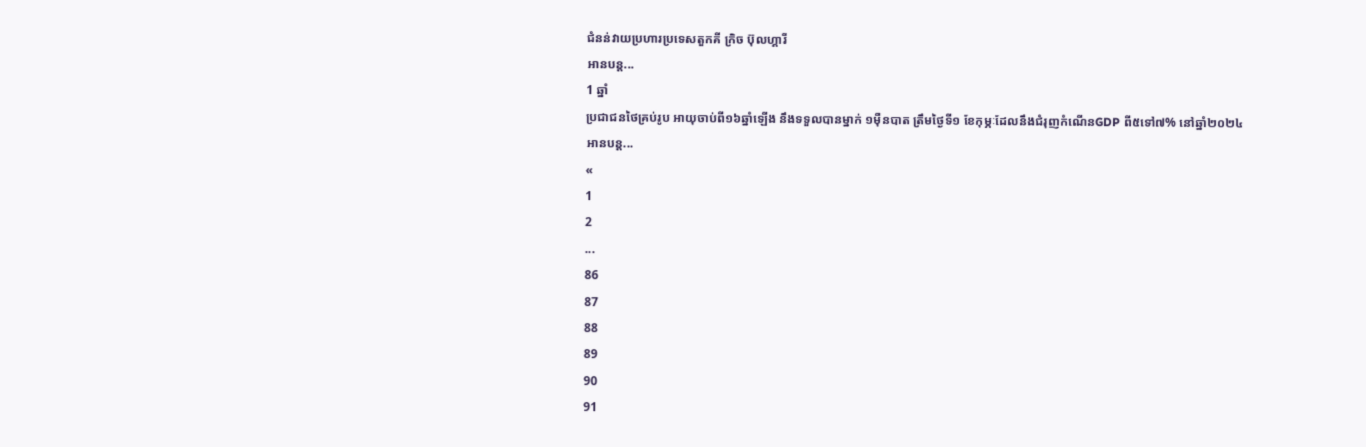ជំនន់វាយប្រហារប្រទេសតួកគី ក្រិច ប៊ុលហ្គារី
អានបន្ត...
1 ឆ្នាំ
ប្រជាជនថៃគ្រប់រូប អាយុចាប់ពី១៦ឆ្នាំឡើង នឹងទទួលបានម្នាក់ ១ម៉ឺនបាត ត្រឹមថ្ងៃទី១ ខែកុម្ភៈដែលនឹងជំរុញកំណើនGDP ពី៥ទៅ៧% នៅឆ្នាំ២០២៤
អានបន្ត...
«
1
2
...
86
87
88
89
90
91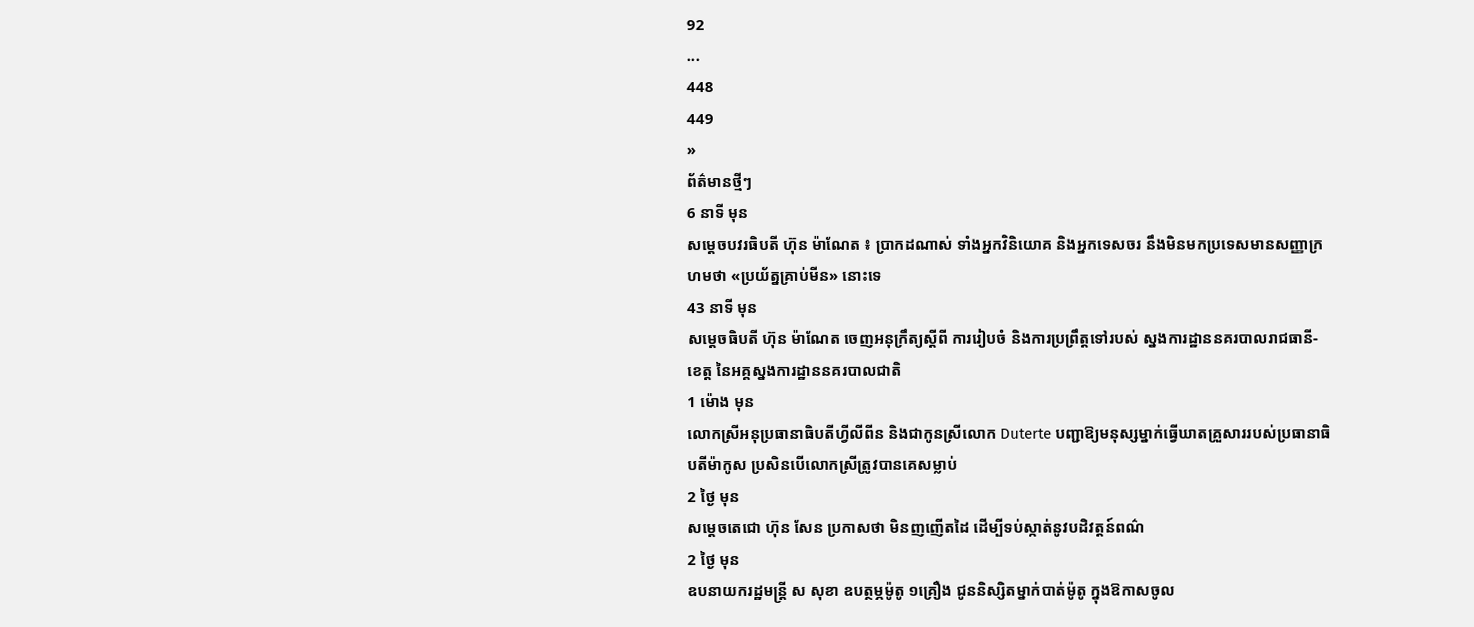92
...
448
449
»
ព័ត៌មានថ្មីៗ
6 នាទី មុន
សម្តេចបវរធិបតី ហ៊ុន ម៉ាណែត ៖ ប្រាកដណាស់ ទាំងអ្នកវិនិយោគ និងអ្នកទេសចរ នឹងមិនមកប្រទេសមានសញ្ញាក្រហមថា «ប្រយ័ត្នគ្រាប់មីន» នោះទេ
43 នាទី មុន
សម្តេចធិបតី ហ៊ុន ម៉ាណែត ចេញអនុក្រឹត្យស្ដីពី ការរៀបចំ និងការប្រព្រឹត្តទៅរបស់ ស្នងការដ្ឋាននគរបាលរាជធានី-ខេត្ត នៃអគ្គស្នងការដ្ឋាននគរបាលជាតិ
1 ម៉ោង មុន
លោកស្រីអនុប្រធានាធិបតីហ្វីលីពីន និងជាកូនស្រីលោក Duterte បញ្ជាឱ្យមនុស្សម្នាក់ធ្វើឃាតគ្រួសាររបស់ប្រធានាធិបតីម៉ាកូស ប្រសិនបើលោកស្រីត្រូវបានគេសម្លាប់
2 ថ្ងៃ មុន
សម្ដេចតេជោ ហ៊ុន សែន ប្រកាសថា មិនញញើតដៃ ដើម្បីទប់ស្កាត់នូវបដិវត្តន៍ពណ៌
2 ថ្ងៃ មុន
ឧបនាយករដ្ឋមន្ត្រី ស សុខា ឧបត្ថម្ភម៉ូតូ ១គ្រឿង ជូននិស្សិតម្នាក់បាត់ម៉ូតូ ក្នុងឱកាសចូល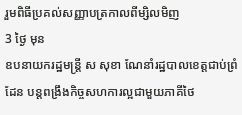រួមពិធីប្រគល់សញ្ញាបត្រកាលពីម្សិលមិញ
3 ថ្ងៃ មុន
ឧបនាយករដ្ឋមន្រ្តី ស សុខា ណែនាំរដ្ឋបាលខេត្តជាប់ព្រំដែន បន្តពង្រឹងកិច្ចសហការល្អជាមួយភាគីថៃ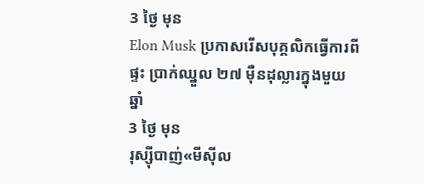3 ថ្ងៃ មុន
Elon Musk ប្រកាសរើសបុគ្គលិកធ្វើការពីផ្ទះ ប្រាក់ឈ្នួល ២៧ ម៉ឺនដុល្លារក្នុងមួយឆ្នាំ
3 ថ្ងៃ មុន
រុស្ស៊ីបាញ់«មីស៊ីល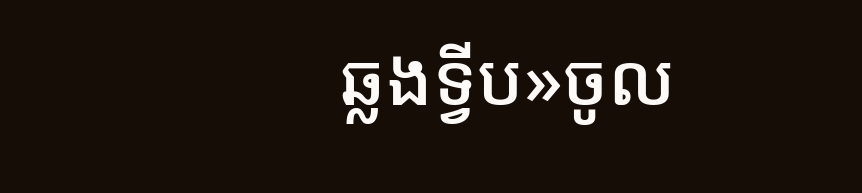ឆ្លងទ្វីប»ចូល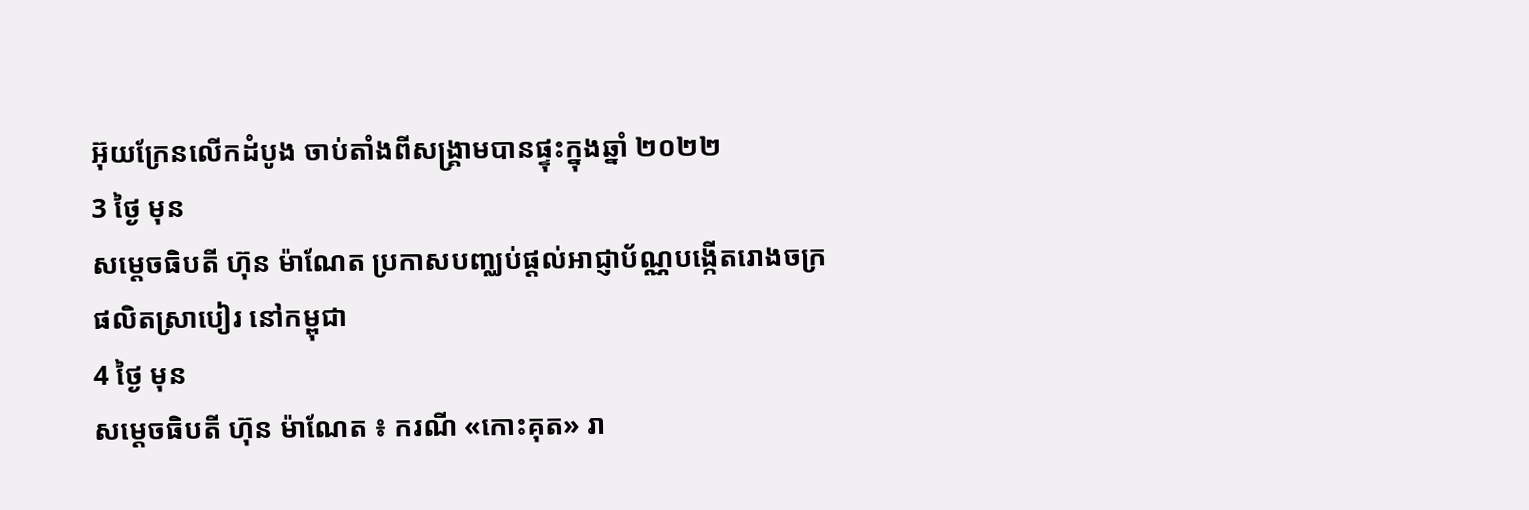អ៊ុយក្រែនលើកដំបូង ចាប់តាំងពីសង្រ្គាមបានផ្ទុះក្នុងឆ្នាំ ២០២២
3 ថ្ងៃ មុន
សម្ដេចធិបតី ហ៊ុន ម៉ាណែត ប្រកាសបញ្ឈប់ផ្ដល់អាជ្ញាប័ណ្ណបង្កើតរោងចក្រផលិតស្រាបៀរ នៅកម្ពុជា
4 ថ្ងៃ មុន
សម្ដេចធិបតី ហ៊ុន ម៉ាណែត ៖ ករណី «កោះគុត» រា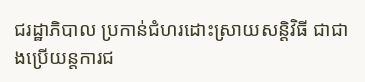ជរដ្ឋាភិបាល ប្រកាន់ជំហរដោះស្រាយសន្ដិវិធី ជាជាងប្រើយន្តការជ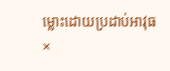ម្លោះដោយប្រដាប់អាវុធ
×